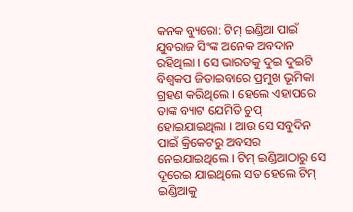କନକ ବ୍ୟୁରୋ: ଟିମ୍ ଇଣ୍ଡିଆ ପାଇଁ ଯୁବରାଜ ସିଂଙ୍କ ଅନେକ ଅବଦାନ ରହିଥିଲା । ସେ ଭାରତକୁ ଦୁଇ ଦୁଇଟି ବିଶ୍ୱକପ ଜିତାଇବାରେ ପ୍ରମୁଖ ଭୂମିକା ଗ୍ରହଣ କରିଥିଲେ । ହେଲେ ଏହାପରେ ତାଙ୍କ ବ୍ୟାଟ ଯେମିତି ଚୁପ୍ ହୋଇଯାଇଥିଲା । ଆଉ ସେ ସବୁଦିନ ପାଇଁ କ୍ରିକେଟରୁ ଅବସର ନେଇଯାଇଥିଲେ । ଟିମ୍ ଇଣ୍ଡିଆଠାରୁ ସେ ଦୂରେଇ ଯାଇଥିଲେ ସତ ହେଲେ ଟିମ୍ ଇଣ୍ଡିଆକୁ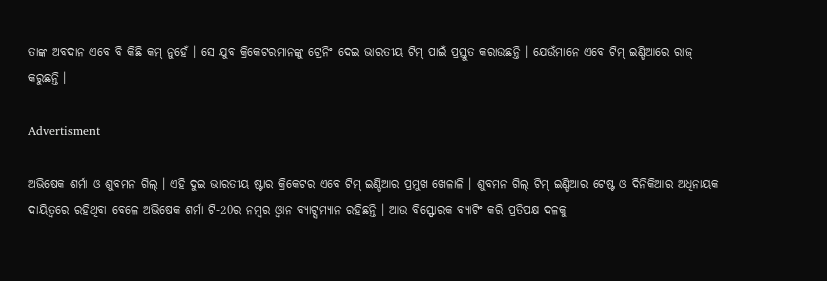ତାଙ୍କ ଅବଦାନ ଏବେ ବି କିଛି କମ୍ ନୁହେଁ । ସେ ଯୁବ କ୍ରିକେଟରମାନଙ୍କୁ ଟ୍ରେନିଂ ଦେଇ ଭାରତୀୟ ଟିମ୍ ପାଇଁ ପ୍ରସ୍ତୁତ କରାଉଛନ୍ତି । ଯେଉଁମାନେ ଏବେ ଟିମ୍ ଇଣ୍ଡିଆରେ ରାଜ୍ କରୁଛନ୍ତି ।

Advertisment

ଅଭିଷେକ ଶର୍ମା ଓ ଶୁବମନ ଗିଲ୍ । ଏହି ଦୁଇ ଭାରତୀୟ ଷ୍ଟାର କ୍ରିକେଟର ଏବେ ଟିମ୍ ଇଣ୍ଡିଆର ପ୍ରମୁଖ ଖେଳାଳି । ଶୁବମନ ଗିଲ୍ ଟିମ୍ ଇଣ୍ଡିଆର ଟେଷ୍ଟ ଓ ଦିନିକିଆର ଅଧିନାୟକ ଦାୟିତ୍ୱରେ ରହିଥିବା ବେଳେ ଅଭିଷେକ ଶର୍ମା ଟି-20ର ନମ୍ୱର ଓ୍ୱାନ ବ୍ୟାଟ୍ସମ୍ୟାନ ରହିଛନ୍ତି । ଆଉ ବିସ୍ଫୋରକ ବ୍ୟାଟିଂ କରି ପ୍ରତିପକ୍ଷ ଦଳକୁ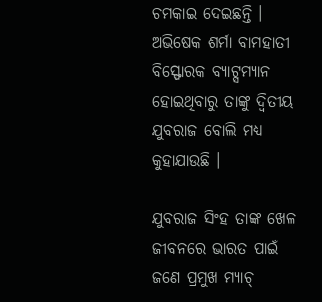ଚମକାଇ ଦେଇଛନ୍ତି । ଅଭିଷେକ ଶର୍ମା ବାମହାତୀ ବିସ୍ଫୋରକ ବ୍ୟାଟ୍ସମ୍ୟାନ ହୋଇଥିବାରୁ ତାଙ୍କୁ ଦ୍ବିତୀୟ ଯୁବରାଜ ବୋଲି ମଧ୍ୟ କୁହାଯାଉଛି ।

ଯୁବରାଜ ସିଂହ ତାଙ୍କ ଖେଳ ଜୀବନରେ ଭାରତ ପାଇଁ ଜଣେ ପ୍ରମୁଖ ମ୍ୟାଚ୍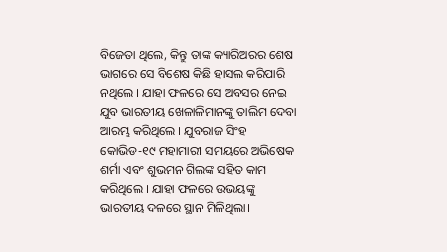ବିଜେତା ଥିଲେ, କିନ୍ତୁ ତାଙ୍କ କ୍ୟାରିଅରର ଶେଷ ଭାଗରେ ସେ ବିଶେଷ କିଛି ହାସଲ କରିପାରି ନଥିଲେ । ଯାହା ଫଳରେ ସେ ଅବସର ନେଇ ଯୁବ ଭାରତୀୟ ଖେଳାଳିମାନଙ୍କୁ ତାଲିମ ଦେବା ଆରମ୍ଭ କରିଥିଲେ । ଯୁବରାଜ ସିଂହ କୋଭିଡ-୧୯ ମହାମାରୀ ସମୟରେ ଅଭିଷେକ ଶର୍ମା ଏବଂ ଶୁଭମନ ଗିଲଙ୍କ ସହିତ କାମ କରିଥିଲେ । ଯାହା ଫଳରେ ଉଭୟଙ୍କୁ ଭାରତୀୟ ଦଳରେ ସ୍ଥାନ ମିଳିଥିଲା।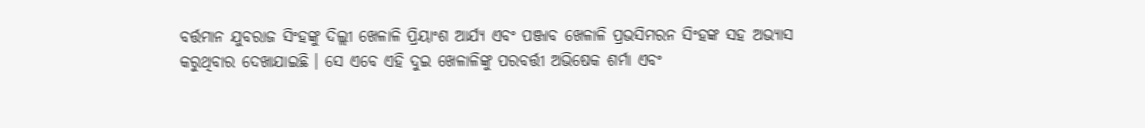ବର୍ତ୍ତମାନ ଯୁବରାଜ ସିଂହଙ୍କୁ ଦିଲ୍ଲୀ ଖେଳାଳି ପ୍ରିୟାଂଶ ଆର୍ଯ୍ୟ ଏବଂ ପଞ୍ଜାବ ଖେଳାଳି ପ୍ରଭସିମରନ ସିଂହଙ୍କ ସହ ଅଭ୍ୟାସ କରୁଥିବାର ଦେଖାଯାଇଛି । ସେ ଏବେ ଏହି ଦୁଇ ଖେଳାଳିଙ୍କୁ ପରବର୍ତ୍ତୀ ଅଭିଷେକ ଶର୍ମା ଏବଂ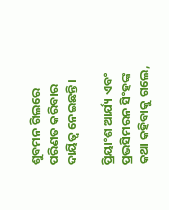ଶୁବମନ ଗିଲରେ ପରିଣତ କରିବାର ଦାୟିତ୍ୱ ନେଇଛନ୍ତି ।

ପ୍ରିୟାଂଶ ଆର୍ଯ୍ୟ ଏବଂ ପ୍ରଭସିମରନ ସିଂହଙ୍କ କଥା କହିବାକୁ ଗଲେ,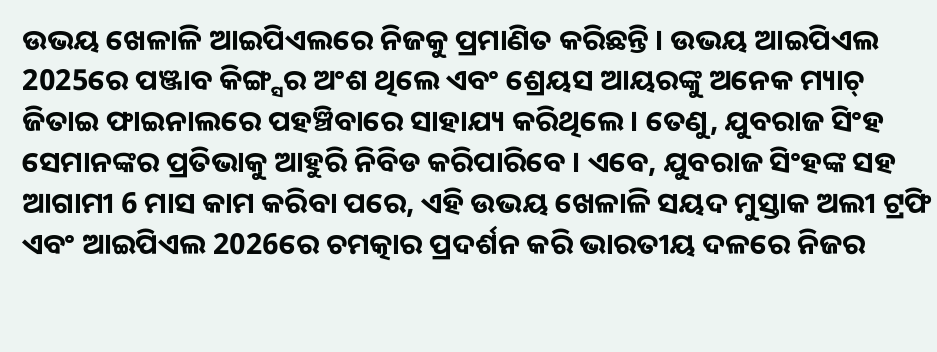ଉଭୟ ଖେଳାଳି ଆଇପିଏଲରେ ନିଜକୁ ପ୍ରମାଣିତ କରିଛନ୍ତି । ଉଭୟ ଆଇପିଏଲ 2025ରେ ପଞ୍ଜାବ କିଙ୍ଗ୍ସର ଅଂଶ ଥିଲେ ଏବଂ ଶ୍ରେୟସ ଆୟରଙ୍କୁ ଅନେକ ମ୍ୟାଚ୍ ଜିତାଇ ଫାଇନାଲରେ ପହଞ୍ଚିବାରେ ସାହାଯ୍ୟ କରିଥିଲେ । ତେଣୁ, ଯୁବରାଜ ସିଂହ ସେମାନଙ୍କର ପ୍ରତିଭାକୁ ଆହୁରି ନିବିଡ କରିପାରିବେ । ଏବେ, ଯୁବରାଜ ସିଂହଙ୍କ ସହ ଆଗାମୀ 6 ମାସ କାମ କରିବା ପରେ, ଏହି ଉଭୟ ଖେଳାଳି ସୟଦ ମୁସ୍ତାକ ଅଲୀ ଟ୍ରଫି ଏବଂ ଆଇପିଏଲ 2026ରେ ଚମତ୍କାର ପ୍ରଦର୍ଶନ କରି ଭାରତୀୟ ଦଳରେ ନିଜର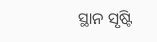ସ୍ଥାନ ସୃଷ୍ଟି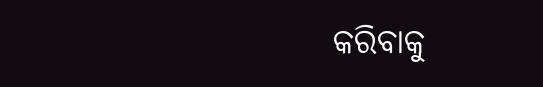କରିବାକୁ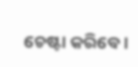ଚେଷ୍ଟା କରିବେ ।